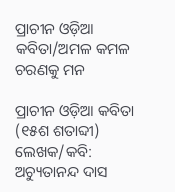ପ୍ରାଚୀନ ଓଡ଼ିଆ କବିତା/ଅମଳ କମଳ ଚରଣକୁ ମନ

ପ୍ରାଚୀନ ଓଡ଼ିଆ କବିତା (୧୫ଶ ଶତାବ୍ଦୀ)  ଲେଖକ/କବି: ଅଚ୍ୟୁତାନନ୍ଦ ଦାସ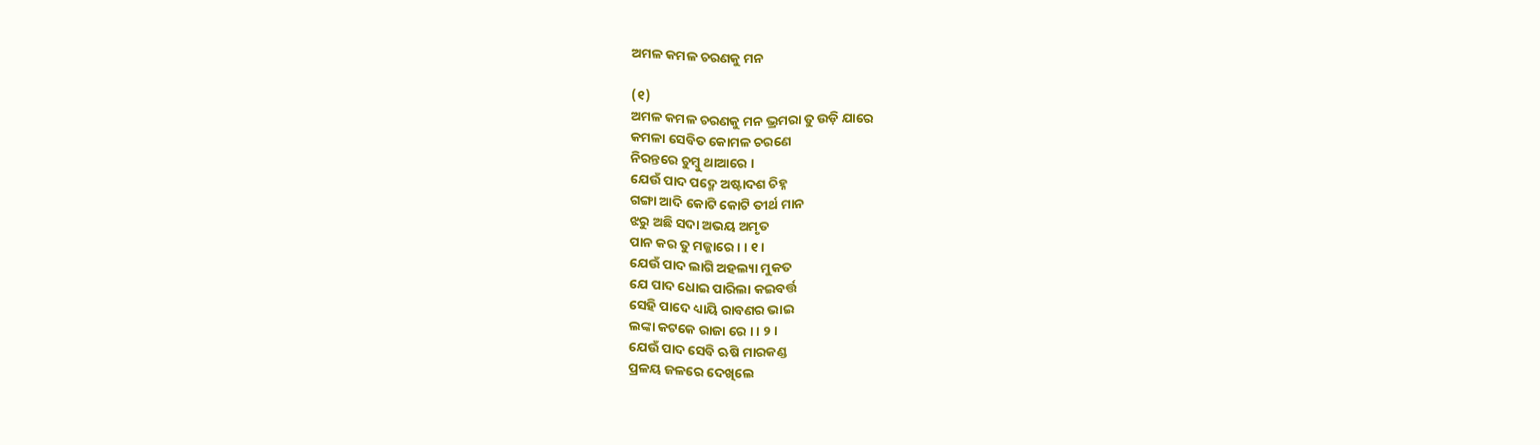ଅମଳ କମଳ ଚରଣକୁ ମନ

(୧)
ଅମଳ କମଳ ଚରଣକୁ ମନ ଭ୍ରମରା ତୁ ଉଡ଼ି ଯାରେ
କମଳା ସେବିତ କୋମଳ ଚରଣେ
ନିରନ୍ତରେ ଚୁମ୍ବୁ ଥାଆରେ ।
ଯେଉଁ ପାଦ ପଦ୍ମେ ଅଷ୍ଟାଦଶ ଚିହ୍ନ
ଗଙ୍ଗା ଆଦି କୋଟି କୋଟି ତୀର୍ଥ ମାନ
ଝରୁ ଅଛି ସଦା ଅଭୟ ଅମୃତ
ପାନ କର ତୁ ମଜ୍ଜାରେ । । ୧ ।
ଯେଉଁ ପାଦ ଲାଗି ଅହଲ୍ୟା ମୁକତ
ଯେ ପାଦ ଧୋଇ ପାରିଲା କଇବର୍ତ୍ତ
ସେହି ପାଦେ ଧ୍ୟାୟି ରାବଣର ଭାଇ
ଲଙ୍କା କଟକେ ରାଜା ରେ । । ୨ ।
ଯେଉଁ ପାଦ ସେବି ଋଷି ମାରକଣ୍ଡ
ପ୍ରଳୟ ଜଳରେ ଦେଖିଲେ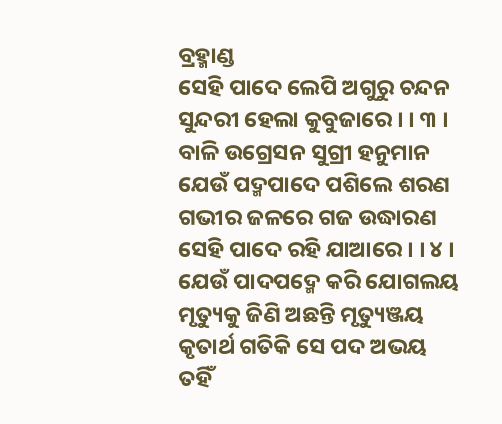ବ୍ରହ୍ମାଣ୍ଡ
ସେହି ପାଦେ ଲେପି ଅଗୁରୁ ଚନ୍ଦନ
ସୁନ୍ଦରୀ ହେଲା କୁବୁଜାରେ । । ୩ ।
ବାଳି ଉଗ୍ରେସନ ସୁଗ୍ରୀ ହନୁମାନ
ଯେଉଁ ପଦ୍ମପାଦେ ପଶିଲେ ଶରଣ
ଗଭୀର ଜଳରେ ଗଜ ଉଦ୍ଧାରଣ
ସେହି ପାଦେ ରହି ଯାଆରେ । । ୪ ।
ଯେଉଁ ପାଦପଦ୍ମେ କରି ଯୋଗଲୟ
ମୃତ୍ୟୁକୁ ଜିଣି ଅଛନ୍ତି ମୃତ୍ୟୁଞ୍ଜୟ
କୃତାର୍ଥ ଗତିକି ସେ ପଦ ଅଭୟ
ତହିଁ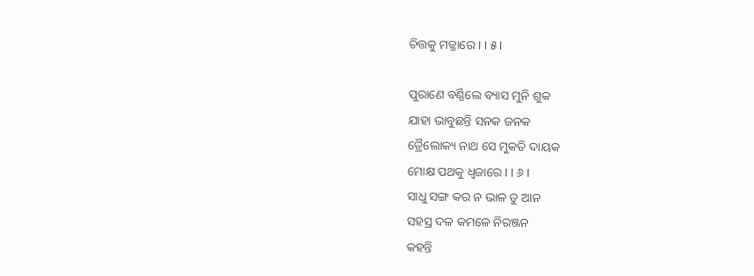ଚିତ୍ତକୁ ମଜ୍ଜାରେ । । ୫ ।

ପୁରାଣେ ବର୍ଣ୍ଣିଲେ ବ୍ୟାସ ମୁନି ଶୁକ
ଯାହା ଭାବୁଛନ୍ତି ସନକ ଜନକ
ତ୍ରୈଲୋକ୍ୟ ନାଥ ସେ ମୁକତି ଦାୟକ
ମୋକ୍ଷ ପଥକୁ ଧ୍ୱଜାରେ । । ୬ ।
ସାଧୁ ସଙ୍ଗ କର ନ ଭାଳ ତୁ ଆନ
ସହସ୍ର ଦଳ କମଳେ ନିରଞ୍ଜନ
କହନ୍ତି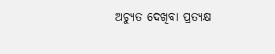ଅଚ୍ୟୁତ ଦେଖିବା ପ୍ରତ୍ୟକ୍ଷ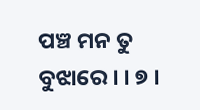ପଞ୍ଚ ମନ ତୁ ବୁଝାରେ । । ୭ ।